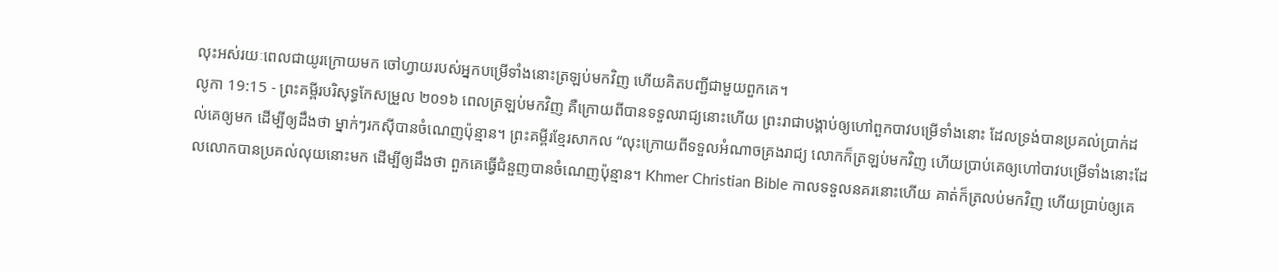លុះអស់រយៈពេលជាយូរក្រោយមក ចៅហ្វាយរបស់អ្នកបម្រើទាំងនោះត្រឡប់មកវិញ ហើយគិតបញ្ជីជាមួយពួកគេ។
លូកា 19:15 - ព្រះគម្ពីរបរិសុទ្ធកែសម្រួល ២០១៦ ពេលត្រឡប់មកវិញ គឺក្រោយពីបានទទួលរាជ្យនោះហើយ ព្រះរាជាបង្គាប់ឲ្យហៅពួកបាវបម្រើទាំងនោះ ដែលទ្រង់បានប្រគល់ប្រាក់ដល់គេឲ្យមក ដើម្បីឲ្យដឹងថា ម្នាក់ៗរកស៊ីបានចំណេញប៉ុន្មាន។ ព្រះគម្ពីរខ្មែរសាកល “លុះក្រោយពីទទួលអំណាចគ្រងរាជ្យ លោកក៏ត្រឡប់មកវិញ ហើយប្រាប់គេឲ្យហៅបាវបម្រើទាំងនោះដែលលោកបានប្រគល់លុយនោះមក ដើម្បីឲ្យដឹងថា ពួកគេធ្វើជំនួញបានចំណេញប៉ុន្មាន។ Khmer Christian Bible កាលទទួលនគរនោះហើយ គាត់ក៏ត្រលប់មកវិញ ហើយប្រាប់ឲ្យគេ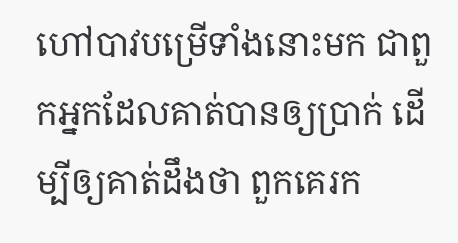ហៅបាវបម្រើទាំងនោះមក ជាពួកអ្នកដែលគាត់បានឲ្យប្រាក់ ដើម្បីឲ្យគាត់ដឹងថា ពួកគេរក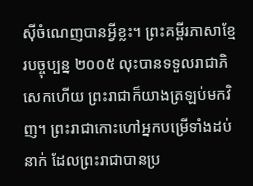ស៊ីចំណេញបានអ្វីខ្លះ។ ព្រះគម្ពីរភាសាខ្មែរបច្ចុប្បន្ន ២០០៥ លុះបានទទួលរាជាភិសេកហើយ ព្រះរាជាក៏យាងត្រឡប់មកវិញ។ ព្រះរាជាកោះហៅអ្នកបម្រើទាំងដប់នាក់ ដែលព្រះរាជាបានប្រ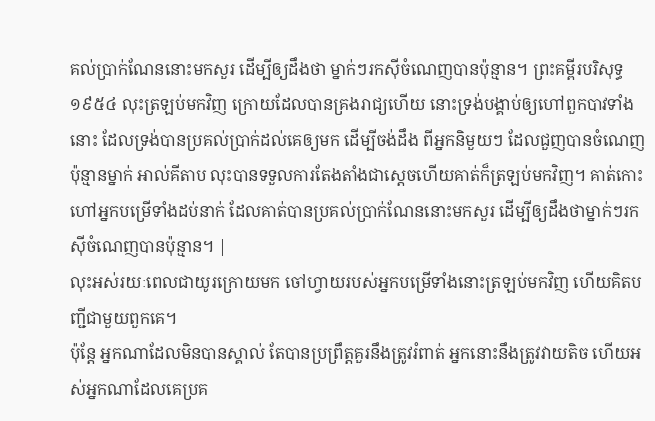គល់ប្រាក់ណែននោះមកសួរ ដើម្បីឲ្យដឹងថា ម្នាក់ៗរកស៊ីចំណេញបានប៉ុន្មាន។ ព្រះគម្ពីរបរិសុទ្ធ ១៩៥៤ លុះត្រឡប់មកវិញ ក្រោយដែលបានគ្រងរាជ្យហើយ នោះទ្រង់បង្គាប់ឲ្យហៅពួកបាវទាំងនោះ ដែលទ្រង់បានប្រគល់ប្រាក់ដល់គេឲ្យមក ដើម្បីចង់ដឹង ពីអ្នកនិមួយៗ ដែលជួញបានចំណេញប៉ុន្មានម្នាក់ អាល់គីតាប លុះបានទទួលការតែងតាំងជាស្តេចហើយគាត់ក៏ត្រឡប់មកវិញ។ គាត់កោះហៅអ្នកបម្រើទាំងដប់នាក់ ដែលគាត់បានប្រគល់ប្រាក់ណែននោះមកសួរ ដើម្បីឲ្យដឹងថាម្នាក់ៗរកស៊ីចំណេញបានប៉ុន្មាន។ |
លុះអស់រយៈពេលជាយូរក្រោយមក ចៅហ្វាយរបស់អ្នកបម្រើទាំងនោះត្រឡប់មកវិញ ហើយគិតបញ្ជីជាមួយពួកគេ។
ប៉ុន្ដែ អ្នកណាដែលមិនបានស្គាល់ តែបានប្រព្រឹត្តគួរនឹងត្រូវរំពាត់ អ្នកនោះនឹងត្រូវវាយតិច ហើយអស់អ្នកណាដែលគេប្រគ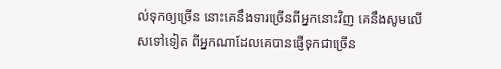ល់ទុកឲ្យច្រើន នោះគេនឹងទារច្រើនពីអ្នកនោះវិញ គេនឹងសូមលើសទៅទៀត ពីអ្នកណាដែលគេបានផ្ញើទុកជាច្រើន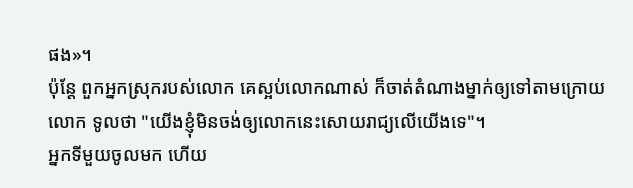ផង»។
ប៉ុន្តែ ពួកអ្នកស្រុករបស់លោក គេស្អប់លោកណាស់ ក៏ចាត់តំណាងម្នាក់ឲ្យទៅតាមក្រោយលោក ទូលថា "យើងខ្ញុំមិនចង់ឲ្យលោកនេះសោយរាជ្យលើយើងទេ"។
អ្នកទីមួយចូលមក ហើយ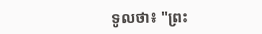ទូលថា៖ "ព្រះ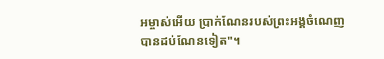អម្ចាស់អើយ ប្រាក់ណែនរបស់ព្រះអង្គចំណេញបានដប់ណែនទៀត"។